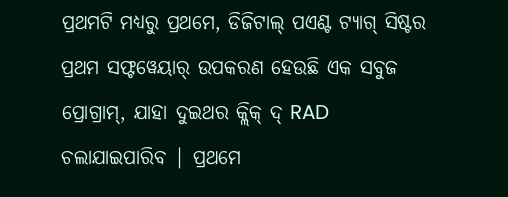ପ୍ରଥମଟି ମଧ୍ୟରୁ ପ୍ରଥମେ, ଡିଜିଟାଲ୍ ପଏଣ୍ଟ ଟ୍ୟାଗ୍ ସିଷ୍ଟର ପ୍ରଥମ ସଫ୍ଟୱେୟାର୍ ଉପକରଣ ହେଉଛି ଏକ ସବୁଜ ପ୍ରୋଗ୍ରାମ୍, ଯାହା ଦୁଇଥର କ୍ଲିକ୍ ଦ୍ RAD ଚଲାଯାଇପାରିବ | ପ୍ରଥମେ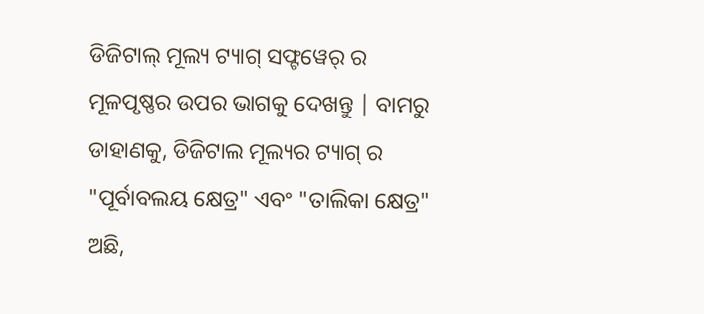ଡିଜିଟାଲ୍ ମୂଲ୍ୟ ଟ୍ୟାଗ୍ ସଫ୍ଟୱେର୍ ର ମୂଳପୃଷ୍ଣର ଉପର ଭାଗକୁ ଦେଖନ୍ତୁ | ବାମରୁ ଡାହାଣକୁ, ଡିଜିଟାଲ ମୂଲ୍ୟର ଟ୍ୟାଗ୍ ର "ପୂର୍ବାବଲୟ କ୍ଷେତ୍ର" ଏବଂ "ତାଲିକା କ୍ଷେତ୍ର" ଅଛି,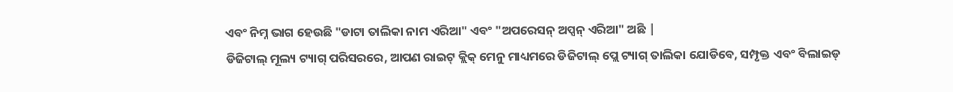ଏବଂ ନିମ୍ନ ଭାଗ ହେଉଛି "ଡାଟା ତାଲିକା ନାମ ଏରିଆ" ଏବଂ "ଅପରେସନ୍ ଅପ୍ସନ୍ ଏରିଆ" ଅଛି |
ଡିଜିଟାଲ୍ ମୂଲ୍ୟ ଟ୍ୟାଗ୍ ପରିସରରେ, ଆପଣ ରାଇଟ୍ କ୍ଲିକ୍ ମେନୁ ମାଧ୍ୟମରେ ଡିଜିଟାଲ୍ ପ୍ଲେ ଟ୍ୟାଗ୍ ତାଲିକା ଯୋଡିବେ, ସମ୍ପୃକ୍ତ ଏବଂ ବିଲାଇଡ୍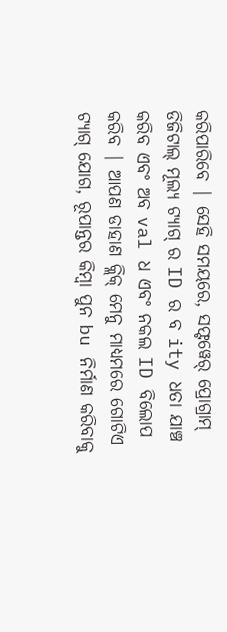କରିପାରିବେ | ସେହି ସମୟରେ, ସଫ୍ଟୱେର୍ ପ୍ରୋଗ୍ରାମ୍ ଡିଜିଟାଲ୍ ମୂଲ୍ୟ ଟ୍ୟାଗ୍ ର ID ର ବ ity ଧତା ଯାଞ୍ଚ କରିବ ଏବଂ ଅବ val ଧ ଏବଂ ନକଲ ID ବିଲୋପ କରିବ | ଆପଣ ଡାହାଣ କ୍ଲିକ୍ ମେନୁ ମାଧ୍ୟମରେ ଗୋଟିଏ ଟ୍ୟାଗ୍ ଯୋଗ, ରୂପାନ୍ତର କିମ୍ବା ପୁନ bu ନିର୍ମାଣ କରିବାକୁ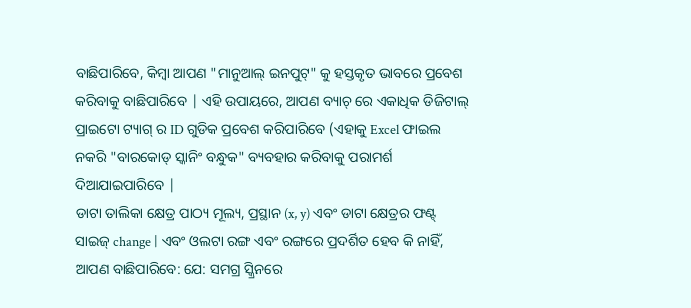ବାଛିପାରିବେ, କିମ୍ବା ଆପଣ "ମାନୁଆଲ୍ ଇନପୁଟ୍" କୁ ହସ୍ତକୃତ ଭାବରେ ପ୍ରବେଶ କରିବାକୁ ବାଛିପାରିବେ | ଏହି ଉପାୟରେ, ଆପଣ ବ୍ୟାଚ୍ ରେ ଏକାଧିକ ଡିଜିଟାଲ୍ ପ୍ରାଇଟୋ ଟ୍ୟାଗ୍ ର ID ଗୁଡିକ ପ୍ରବେଶ କରିପାରିବେ (ଏହାକୁ Excel ଫାଇଲ ନକରି "ବାରକୋଡ୍ ସ୍କାନିଂ ବନ୍ଧୁକ" ବ୍ୟବହାର କରିବାକୁ ପରାମର୍ଶ ଦିଆଯାଇପାରିବେ |
ଡାଟା ତାଲିକା କ୍ଷେତ୍ର ପାଠ୍ୟ ମୂଲ୍ୟ, ପ୍ରସ୍ଥାନ (x, y) ଏବଂ ଡାଟା କ୍ଷେତ୍ରର ଫଣ୍ଟ୍ ସାଇଜ୍ change | ଏବଂ ଓଲଟା ରଙ୍ଗ ଏବଂ ରଙ୍ଗରେ ପ୍ରଦର୍ଶିତ ହେବ କି ନାହିଁ, ଆପଣ ବାଛିପାରିବେ: ଯେ: ସମଗ୍ର ସ୍କ୍ରିନରେ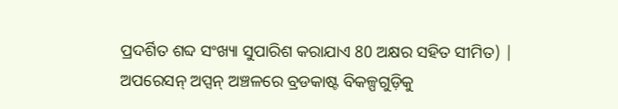ପ୍ରଦର୍ଶିତ ଶବ୍ଦ ସଂଖ୍ୟା ସୁପାରିଶ କରାଯାଏ 80 ଅକ୍ଷର ସହିତ ସୀମିତ) |
ଅପରେସନ୍ ଅପ୍ସନ୍ ଅଞ୍ଚଳରେ ବ୍ରଡକାଷ୍ଟ ବିକଳ୍ପଗୁଡ଼ିକୁ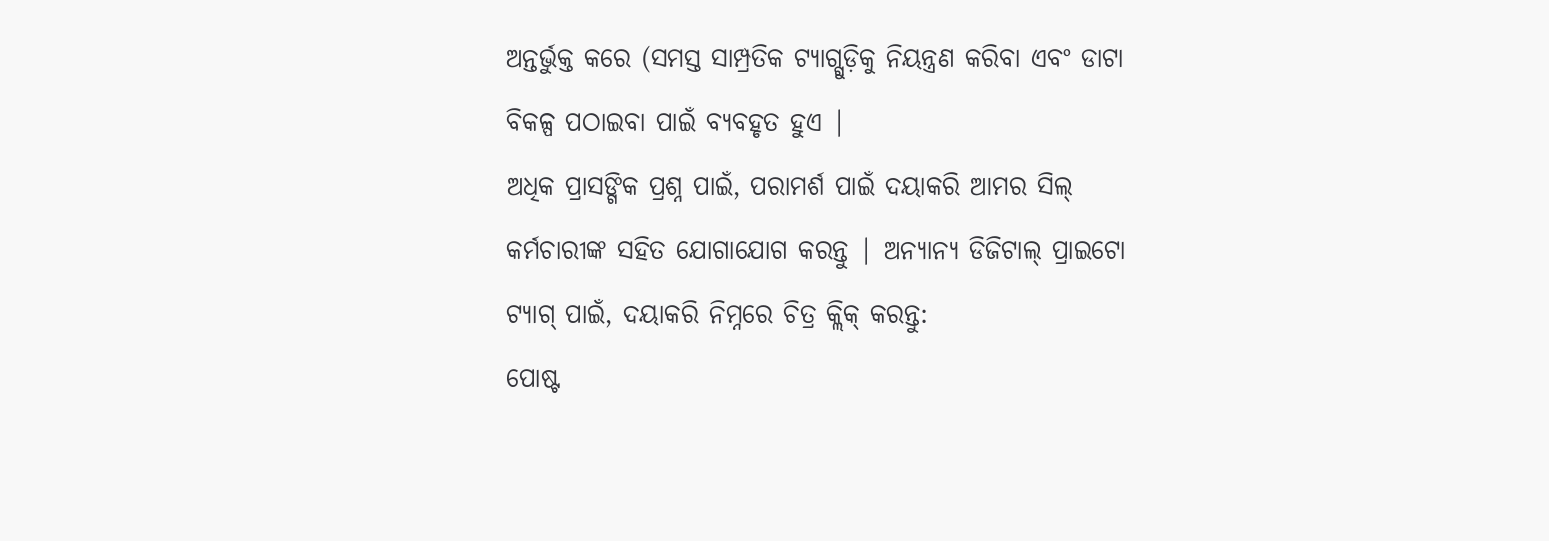ଅନ୍ତର୍ଭୁକ୍ତ କରେ (ସମସ୍ତ ସାମ୍ପ୍ରତିକ ଟ୍ୟାଗ୍ଗୁଡ଼ିକୁ ନିୟନ୍ତ୍ରଣ କରିବା ଏବଂ ଡାଟା ବିକଳ୍ପ ପଠାଇବା ପାଇଁ ବ୍ୟବହୃତ ହୁଏ |
ଅଧିକ ପ୍ରାସଙ୍ଗିକ ପ୍ରଶ୍ନ ପାଇଁ, ପରାମର୍ଶ ପାଇଁ ଦୟାକରି ଆମର ସିଲ୍ କର୍ମଚାରୀଙ୍କ ସହିତ ଯୋଗାଯୋଗ କରନ୍ତୁ | ଅନ୍ୟାନ୍ୟ ଡିଜିଟାଲ୍ ପ୍ରାଇଟୋ ଟ୍ୟାଗ୍ ପାଇଁ, ଦୟାକରି ନିମ୍ନରେ ଚିତ୍ର କ୍ଲିକ୍ କରନ୍ତୁ:
ପୋଷ୍ଟ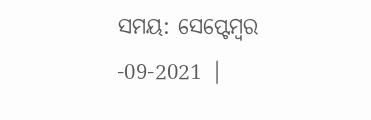ସମୟ: ସେପ୍ଟେମ୍ବର -09-2021 |